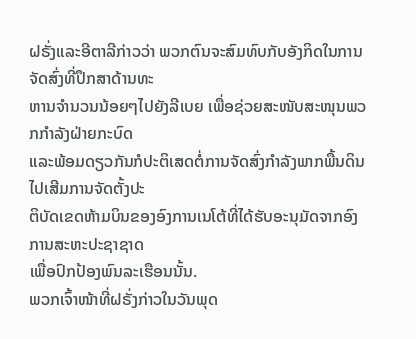ຝຣັ່ງແລະອີຕາລີກ່າວວ່າ ພວກຕົນຈະສົມທົບກັບອັງກິດໃນການຈັດສົ່ງທີ່ປຶກສາດ້ານທະ
ຫານຈໍານວນນ້ອຍໆໄປຍັງລີເບຍ ເພື່ອຊ່ວຍສະໜັບສະໜຸນພວກກໍາລັງຝ່າຍກະບົດ
ແລະພ້ອມດຽວກັນກໍປະຕິເສດຕໍ່ການຈັດສົ່ງກໍາລັງພາກພື້ນດິນ ໄປເສີມການຈັດຕັ້ງປະ
ຕິບັດເຂດຫ້າມບິນຂອງອົງການເນໂຕ້ທີ່ໄດ້ຮັບອະນຸມັດຈາກອົງການສະຫະປະຊາຊາດ
ເພື່ອປົກປ້ອງພົນລະເຮືອນນັ້ນ.
ພວກເຈົ້າໜ້າທີ່ຝຣັ່ງກ່າວໃນວັນພຸດ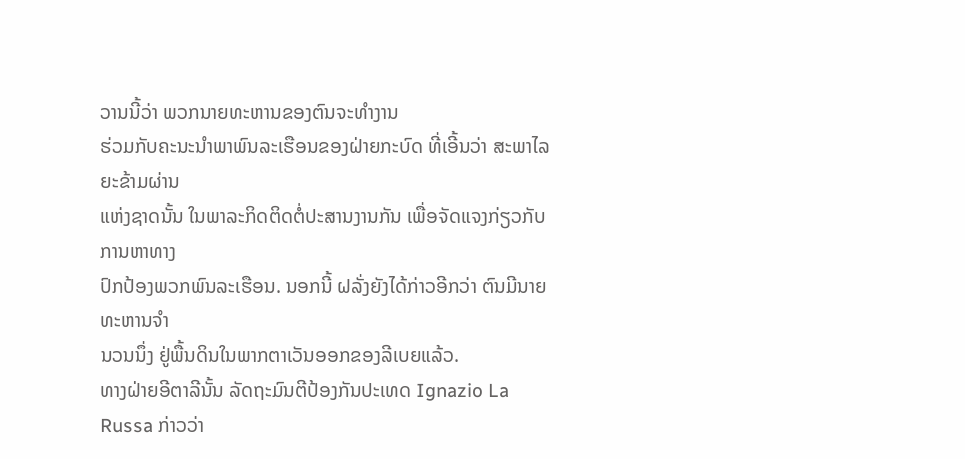ວານນີ້ວ່າ ພວກນາຍທະຫານຂອງຕົນຈະທໍາງານ
ຮ່ວມກັບຄະນະນໍາພາພົນລະເຮືອນຂອງຝ່າຍກະບົດ ທີ່ເອີ້ນວ່າ ສະພາໄລຍະຂ້າມຜ່ານ
ແຫ່ງຊາດນັ້ນ ໃນພາລະກິດຕິດຕໍ່ປະສານງານກັນ ເພື່ອຈັດແຈງກ່ຽວກັບການຫາທາງ
ປົກປ້ອງພວກພົນລະເຮືອນ. ນອກນີ້ ຝລັ່ງຍັງໄດ້ກ່າວອີກວ່າ ຕົນມີນາຍທະຫານຈໍາ
ນວນນຶ່ງ ຢູ່ພື້ນດິນໃນພາກຕາເວັນອອກຂອງລີເບຍແລ້ວ.
ທາງຝ່າຍອີຕາລີນັ້ນ ລັດຖະມົນຕີປ້ອງກັນປະເທດ Ignazio La Russa ກ່າວວ່າ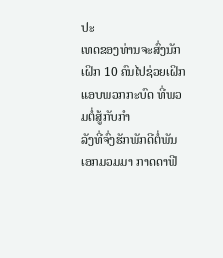ປະ
ເທດຂອງທ່ານຈະສົ່ງນັກເຝິກ 10 ຄົນໄປຊ່ວຍເຝິກແອບພວກກະບົດ ທີ່ພວມຕໍ່ສູ້ກັບກໍາ
ລັງທີ່ຈົ່ງຮັກພັກດີຕໍ່ພັນເອກມວມມາ ກາດດາຟີ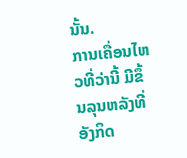ນັ້ນ.
ການເຄື່ອນໄຫວທີ່ວ່ານີ້ ມີຂຶ້ນລຸນຫລັງທີ່ອັງກິດ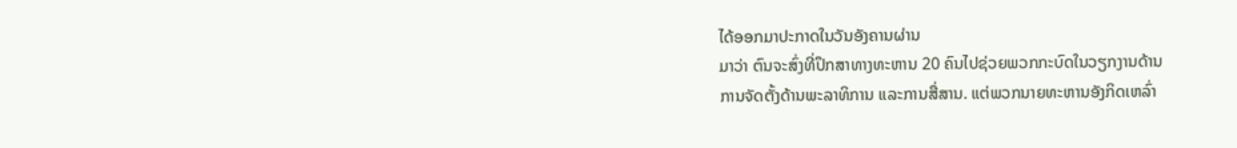ໄດ້ອອກມາປະກາດໃນວັນອັງຄານຜ່ານ
ມາວ່າ ຕົນຈະສົ່ງທີ່ປຶກສາທາງທະຫານ 20 ຄົນໄປຊ່ວຍພວກກະບົດໃນວຽກງານດ້ານ
ການຈັດຕັ້ງດ້ານພະລາທິການ ແລະການສື່ສານ. ແຕ່ພວກນາຍທະຫານອັງກິດເຫລົ່າ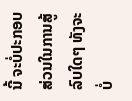ນີ້ ຈະບໍ່ປະກອບສ່ວນໃນການສູ້ລົບໃດໆ ທັງຈະບໍ່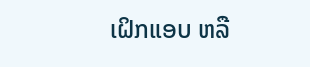ເຝິກແອບ ຫລື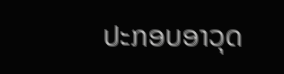ປະກອບອາວຸດ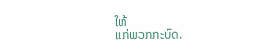ໃຫ້
ແກ່ພວກກະບົດ.